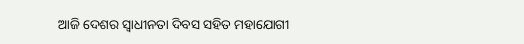ଆଜି ଦେଶର ସ୍ୱାଧୀନତା ଦିବସ ସହିତ ମହାଯୋଗୀ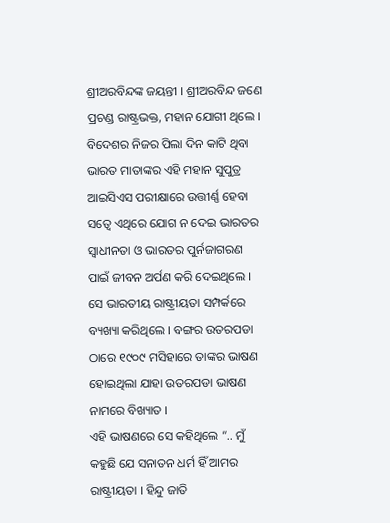ଶ୍ରୀଅରବିନ୍ଦଙ୍କ ଜୟନ୍ତୀ । ଶ୍ରୀଅରବିନ୍ଦ ଜଣେ ପ୍ରଚଣ୍ଡ ରାଷ୍ଟ୍ରଭକ୍ତ, ମହାନ ଯୋଗୀ ଥିଲେ । ବିଦେଶର ନିଜର ପିଲା ଦିନ କାଟି ଥିବା ଭାରତ ମାତାଙ୍କର ଏହି ମହାନ ସୁପୁତ୍ର ଆଇସିଏସ ପରୀକ୍ଷାରେ ଉତ୍ତୀର୍ଣ୍ଣ ହେବା ସତ୍ୱେ ଏଥିରେ ଯୋଗ ନ ଦେଇ ଭାରତର ସ୍ୱାଧୀନତା ଓ ଭାରତର ପୁର୍ନଜାଗରଣ ପାଇଁ ଜୀବନ ଅର୍ପଣ କରି ଦେଇଥିଲେ । ସେ ଭାରତୀୟ ରାଷ୍ଟ୍ରୀୟତା ସମ୍ପର୍କରେ ବ୍ୟଖ୍ୟା କରିଥିଲେ । ବଙ୍ଗର ଉତରପଡା ଠାରେ ୧୯୦୯ ମସିହାରେ ତାଙ୍କର ଭାଷଣ ହୋଇଥିଲା ଯାହା ଉତରପଡା ଭାଷଣ ନାମରେ ବିଖ୍ୟାତ ।
ଏହି ଭାଷଣରେ ସେ କହିଥିଲେ “.. ମୁଁ କହୁଛି ଯେ ସନାତନ ଧର୍ମ ହିଁ ଆମର ରାଷ୍ଟ୍ରୀୟତା । ହିନ୍ଦୁ ଜାତି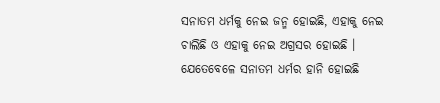ସନାତମ ଧର୍ମକୁ ନେଇ ଜନ୍ମ ହୋଇଛି, ଏହାକୁ ନେଇ ଚାଲିଛି ଓ ଏହାକୁ ନେଇ ଅଗ୍ରସର ହୋଇଛି । ଯେତେବେଳେ ସନାତମ ଧର୍ମର ହାନି ହୋଇଛି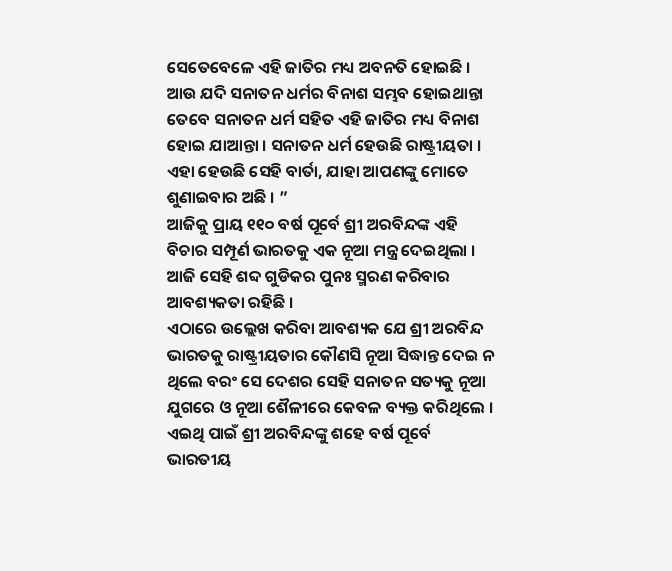ସେତେବେଳେ ଏହି ଜାତିର ମଧ୍ୟ ଅବନତି ହୋଇଛି । ଆଉ ଯଦି ସନାତନ ଧର୍ମର ବିନାଶ ସମ୍ଭବ ହୋଇଥାନ୍ତା ତେବେ ସନାତନ ଧର୍ମ ସହିତ ଏହି ଜାତିର ମଧ୍ୟ ବିନାଶ ହୋଇ ଯାଆନ୍ତା । ସନାତନ ଧର୍ମ ହେଉଛି ରାଷ୍ଟ୍ରୀୟତା । ଏହା ହେଉଛି ସେହି ବାର୍ତା, ଯାହା ଆପଣଙ୍କୁ ମୋତେ ଶୁଣାଇବାର ଅଛି । ”
ଆଜିକୁ ପ୍ରାୟ ୧୧୦ ବର୍ଷ ପୂର୍ବେ ଶ୍ରୀ ଅରବିନ୍ଦଙ୍କ ଏହି ବିଚାର ସମ୍ପୂର୍ଣ ଭାରତକୁ ଏକ ନୂଆ ମନ୍ତ୍ର ଦେଇଥିଲା । ଆଜି ସେହି ଶବ୍ଦ ଗୁଡିକର ପୁନଃ ସ୍ମରଣ କରିବାର ଆବଶ୍ୟକତା ରହିଛି ।
ଏଠାରେ ଉଲ୍ଲେଖ କରିବା ଆବଶ୍ୟକ ଯେ ଶ୍ରୀ ଅରବିନ୍ଦ ଭାରତକୁ ରାଷ୍ଟ୍ରୀୟତାର କୌଣସି ନୂଆ ସିଦ୍ଧାନ୍ତ ଦେଇ ନ ଥିଲେ ବରଂ ସେ ଦେଶର ସେହି ସନାତନ ସତ୍ୟକୁ ନୂଆ ଯୁଗରେ ଓ ନୂଆ ଶୈଳୀରେ କେବଳ ବ୍ୟକ୍ତ କରିଥିଲେ । ଏଇଥି ପାଇଁ ଶ୍ରୀ ଅରବିନ୍ଦଙ୍କୁ ଶହେ ବର୍ଷ ପୂର୍ବେ ଭାରତୀୟ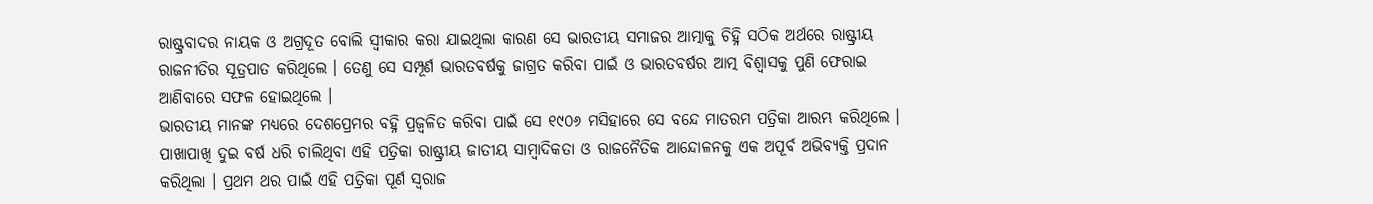ରାଷ୍ଟ୍ରବାଦର ନାୟକ ଓ ଅଗ୍ରଦୂତ ବୋଲି ସ୍ୱୀକାର କରା ଯାଇଥିଲା କାରଣ ସେ ଭାରତୀୟ ସମାଜର ଆତ୍ମାକୁ ଚିହ୍ନି ସଠିକ ଅର୍ଥରେ ରାଷ୍ଟ୍ରୀୟ ରାଜନୀତିର ସୂତ୍ରପାତ କରିଥିଲେ । ତେଣୁ ସେ ସମ୍ପୂର୍ଣ ଭାରତବର୍ଷକୁ ଜାଗ୍ରତ କରିବା ପାଇଁ ଓ ଭାରତବର୍ଷର ଆତ୍ମ ବିଶ୍ୱାସକୁ ପୁଣି ଫେରାଇ ଆଣିବାରେ ସଫଳ ହୋଇଥିଲେ ।
ଭାରତୀୟ ମାନଙ୍କ ମଧ୍ୟରେ ଦେଶପ୍ରେମର ବହ୍ନି ପ୍ରଜ୍ୱଳିତ କରିବା ପାଇଁ ସେ ୧୯୦୬ ମସିହାରେ ସେ ବନ୍ଦେ ମାତରମ ପତ୍ରିକା ଆରମ୍ଭ କରିଥିଲେ । ପାଖାପାଖି ଦୁଇ ବର୍ଷ ଧରି ଚାଲିଥିବା ଏହି ପତ୍ରିକା ରାଷ୍ଟ୍ରୀୟ ଜାତୀୟ ସାମ୍ବାଦିକତା ଓ ରାଜନୈତିକ ଆନ୍ଦୋଳନକୁ ଏକ ଅପୂର୍ବ ଅଭିବ୍ୟକ୍ତି ପ୍ରଦାନ କରିଥିଲା । ପ୍ରଥମ ଥର ପାଇଁ ଏହି ପତ୍ରିକା ପୂର୍ଣ ସ୍ୱରାଜ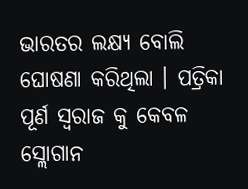ଭାରତର ଲକ୍ଷ୍ୟ ବୋଲି ଘୋଷଣା କରିଥିଲା । ପତ୍ରିକା ପୂର୍ଣ ସ୍ୱରାଜ କୁ କେବଳ ସ୍ଲୋଗାନ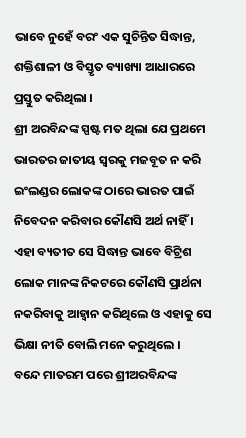ଭାବେ ନୁହେଁ ବରଂ ଏକ ସୁଚିନ୍ତିତ ସିଦ୍ଧାନ୍ତ, ଶକ୍ତିଶାଳୀ ଓ ବିସ୍ତୃତ ବ୍ୟାଖ୍ୟା ଆଧାରରେ ପ୍ରସ୍ତୁତ କରିଥିଲା ।
ଶ୍ରୀ ଅରବିନ୍ଦଙ୍କ ସ୍ପଷ୍ଟ ମତ ଥିଲା ଯେ ପ୍ରଥମେ ଭାରତର ଜାତୀୟ ସ୍ୱରକୁ ମଜବୂତ ନ କରି ଇଂଲଣ୍ଡର ଲୋକଙ୍କ ଠାରେ ଭାରତ ପାଇଁ ନିବେଦନ କରିବାର କୌଣସି ଅର୍ଥ ନାହିଁ । ଏହା ବ୍ୟତୀତ ସେ ସିଦ୍ଧାନ୍ତ ଭାବେ ବିଟ୍ରିଶ ଲୋକ ମାନଙ୍କ ନିକଟରେ କୌଣସି ପ୍ରାର୍ଥନା ନକରିବାକୁ ଆହ୍ୱାନ କରିଥିଲେ ଓ ଏହାକୁ ସେ ଭିକ୍ଷା ନୀତି ବୋଲି ମନେ କରୁଥିଲେ ।
ବନ୍ଦେ ମାତରମ ପରେ ଶ୍ରୀଅରବିନ୍ଦଙ୍କ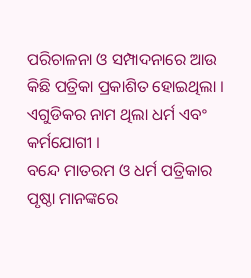ପରିଚାଳନା ଓ ସମ୍ପାଦନାରେ ଆଉ କିଛି ପତ୍ରିକା ପ୍ରକାଶିତ ହୋଇଥିଲା । ଏଗୁଡିକର ନାମ ଥିଲା ଧର୍ମ ଏବଂ କର୍ମଯୋଗୀ ।
ବନ୍ଦେ ମାତରମ ଓ ଧର୍ମ ପତ୍ରିକାର ପୃଷ୍ଠା ମାନଙ୍କରେ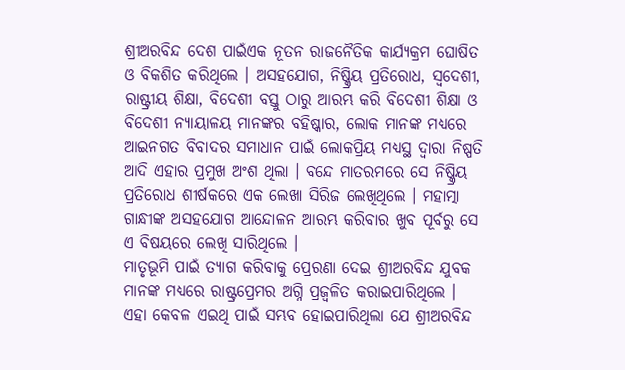ଶ୍ରୀଅରବିନ୍ଦ ଦେଶ ପାଇଁଏକ ନୂତନ ରାଜନୈତିକ କାର୍ଯ୍ୟକ୍ରମ ଘୋଷିତ ଓ ବିକଶିତ କରିଥିଲେ । ଅସହଯୋଗ, ନିଷ୍କ୍ରିୟ ପ୍ରତିରୋଧ, ସ୍ୱଦେଶୀ, ରାଷ୍ଟ୍ରୀୟ ଶିକ୍ଷା, ବିଦେଶୀ ବସ୍ତୁ ଠାରୁ ଆରମ୍ଭ କରି ବିଦେଶୀ ଶିକ୍ଷା ଓ ବିଦେଶୀ ନ୍ୟାୟାଳୟ ମାନଙ୍କର ବହିଷ୍କାର, ଲୋକ ମାନଙ୍କ ମଧ୍ୟରେ ଆଇନଗତ ବିବାଦର ସମାଧାନ ପାଇଁ ଲୋକପ୍ରିୟ ମଧ୍ୟସ୍ଥ ଦ୍ୱାରା ନିଷ୍ପତି ଆଦି ଏହାର ପ୍ରମୁଖ ଅଂଶ ଥିଲା । ବନ୍ଦେ ମାତରମରେ ସେ ନିଷ୍କ୍ରିୟ ପ୍ରତିରୋଧ ଶୀର୍ଷକରେ ଏକ ଲେଖା ସିରିଜ ଲେଖିଥିଲେ । ମହାତ୍ମା ଗାନ୍ଧୀଙ୍କ ଅସହଯୋଗ ଆନ୍ଦୋଳନ ଆରମ୍ଭ କରିବାର ଖୁବ ପୂର୍ବରୁ ସେ ଏ ବିଷୟରେ ଲେଖି ସାରିଥିଲେ ।
ମାତୃଭୂମି ପାଇଁ ତ୍ୟାଗ କରିବାକୁ ପ୍ରେରଣା ଦେଇ ଶ୍ରୀଅରବିନ୍ଦ ଯୁବକ ମାନଙ୍କ ମଧ୍ୟରେ ରାଷ୍ଟ୍ରପ୍ରେମର ଅଗ୍ନି ପ୍ରଜ୍ୱଳିତ କରାଇପାରିଥିଲେ । ଏହା କେବଳ ଏଇଥି ପାଇଁ ସମ୍ଭବ ହୋଇପାରିଥିଲା ଯେ ଶ୍ରୀଅରବିନ୍ଦ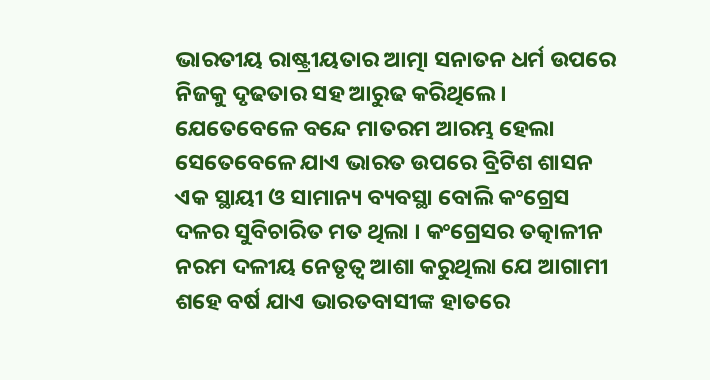ଭାରତୀୟ ରାଷ୍ଟ୍ରୀୟତାର ଆତ୍ମା ସନାତନ ଧର୍ମ ଉପରେ ନିଜକୁ ଦୃଢତାର ସହ ଆରୁଢ କରିଥିଲେ ।
ଯେତେବେଳେ ବନ୍ଦେ ମାତରମ ଆରମ୍ଭ ହେଲା ସେତେବେଳେ ଯାଏ ଭାରତ ଉପରେ ବ୍ରିଟିଶ ଶାସନ ଏକ ସ୍ଥାୟୀ ଓ ସାମାନ୍ୟ ବ୍ୟବସ୍ଥା ବୋଲି କଂଗ୍ରେସ ଦଳର ସୁବିଚାରିତ ମତ ଥିଲା । କଂଗ୍ରେସର ତତ୍କାଳୀନ ନରମ ଦଳୀୟ ନେତୃତ୍ୱ ଆଶା କରୁଥିଲା ଯେ ଆଗାମୀ ଶହେ ବର୍ଷ ଯାଏ ଭାରତବାସୀଙ୍କ ହାତରେ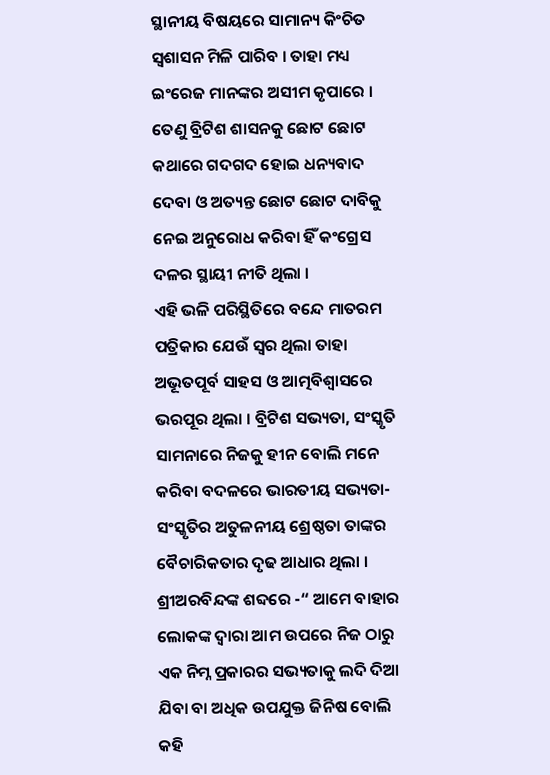ସ୍ଥାନୀୟ ବିଷୟରେ ସାମାନ୍ୟ କିଂଚିତ ସ୍ୱଶାସନ ମିଳି ପାରିବ । ତାହା ମଧ୍ୟ ଇଂରେଜ ମାନଙ୍କର ଅସୀମ କୃପାରେ । ତେଣୁ ବ୍ରିଟିଶ ଶାସନକୁ ଛୋଟ ଛୋଟ କଥାରେ ଗଦଗଦ ହୋଇ ଧନ୍ୟବାଦ ଦେବା ଓ ଅତ୍ୟନ୍ତ ଛୋଟ ଛୋଟ ଦାବିକୁ ନେଇ ଅନୁରୋଧ କରିବା ହିଁ କଂଗ୍ରେସ ଦଳର ସ୍ଥାୟୀ ନୀତି ଥିଲା ।
ଏହି ଭଳି ପରିସ୍ଥିତିରେ ବନ୍ଦେ ମାତରମ ପତ୍ରିକାର ଯେଉଁ ସ୍ୱର ଥିଲା ତାହା ଅଭୂତପୂର୍ବ ସାହସ ଓ ଆତ୍ମବିଶ୍ୱାସରେ ଭରପୂର ଥିଲା । ବ୍ରିଟିଶ ସଭ୍ୟତା, ସଂସ୍କୃତି ସାମନାରେ ନିଜକୁ ହୀନ ବୋଲି ମନେ କରିବା ବଦଳରେ ଭାରତୀୟ ସଭ୍ୟତା- ସଂସ୍କୃତିର ଅତୁଳନୀୟ ଶ୍ରେଷ୍ଠତା ତାଙ୍କର ବୈଚାରିକତାର ଦୃଢ ଆଧାର ଥିଲା ।
ଶ୍ରୀଅରବିନ୍ଦଙ୍କ ଶବ୍ଦରେ -“ ଆମେ ବାହାର ଲୋକଙ୍କ ଦ୍ୱାରା ଆମ ଉପରେ ନିଜ ଠାରୁ ଏକ ନିମ୍ନ ପ୍ରକାରର ସଭ୍ୟତାକୁ ଲଦି ଦିଆ ଯିବା ବା ଅଧିକ ଉପଯୁକ୍ତ ଜିନିଷ ବୋଲି କହି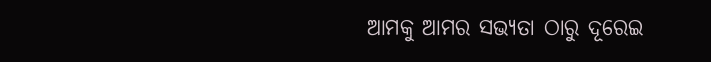ଆମକୁ ଆମର ସଭ୍ୟତା ଠାରୁ ଦୂରେଇ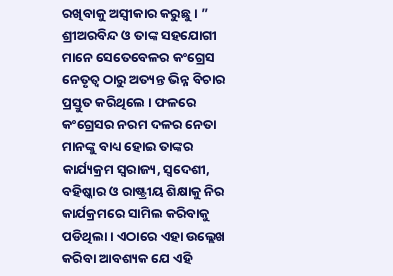ରଖିବାକୁ ଅସ୍ୱୀକାର କରୁଛୁ । ”
ଶ୍ରୀଅରବିନ୍ଦ ଓ ତାଙ୍କ ସହଯୋଗୀ ମାନେ ସେତେବେଳର କଂଗ୍ରେସ ନେତୃତ୍ୱ ଠାରୁ ଅତ୍ୟନ୍ତ ଭିନ୍ନ ବିଚାର ପ୍ରସ୍ତୁତ କରିଥିଲେ । ଫଳରେ କଂଗ୍ରେସର ନରମ ଦଳର ନେତା ମାନଙ୍କୁ ବାଧ୍ୟ ହୋଇ ତାଙ୍କର କାର୍ଯ୍ୟକ୍ରମ ସ୍ୱରାଜ୍ୟ, ସ୍ୱଦେଶୀ, ବହିଷ୍କାର ଓ ରାଷ୍ଟ୍ରୀୟ ଶିକ୍ଷାକୁ ନିର କାର୍ଯକ୍ରମରେ ସାମିଲ କରିବାକୁ ପଡିଥିଲା । ଏଠାରେ ଏହା ଉଲ୍ଲେଖ କରିବା ଆବଶ୍ୟକ ଯେ ଏହି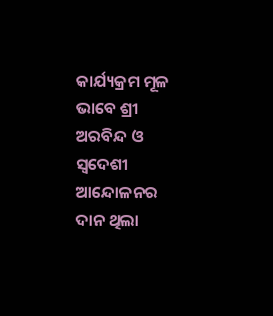କାର୍ଯ୍ୟକ୍ରମ ମୂଳ ଭାବେ ଶ୍ରୀ ଅରବିନ୍ଦ ଓ ସ୍ୱଦେଶୀ ଆନ୍ଦୋଳନର ଦାନ ଥିଲା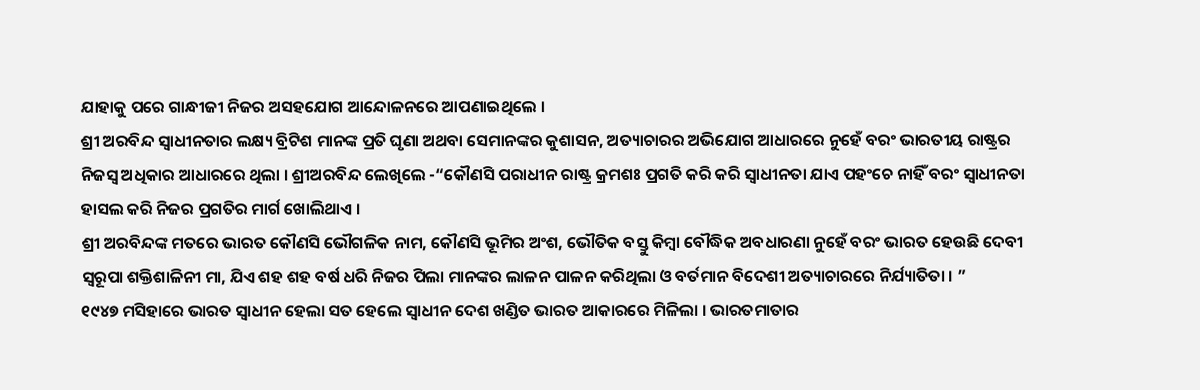ଯାହାକୁ ପରେ ଗାନ୍ଧୀଜୀ ନିଜର ଅସହଯୋଗ ଆନ୍ଦୋଳନରେ ଆପଣାଇଥିଲେ ।
ଶ୍ରୀ ଅରବିନ୍ଦ ସ୍ୱାଧୀନତାର ଲକ୍ଷ୍ୟ ବ୍ରିଟିଶ ମାନଙ୍କ ପ୍ରତି ଘୃଣା ଅଥବା ସେମାନଙ୍କର କୁଶାସନ, ଅତ୍ୟାଚାରର ଅଭିଯୋଗ ଆଧାରରେ ନୁହେଁ ବରଂ ଭାରତୀୟ ରାଷ୍ଟ୍ରର ନିଜସ୍ୱ ଅଧିକାର ଆଧାରରେ ଥିଲା । ଶ୍ରୀଅରବିନ୍ଦ ଲେଖିଲେ -“କୌଣସି ପରାଧୀନ ରାଷ୍ଟ୍ର କ୍ରମଶଃ ପ୍ରଗତି କରି କରି ସ୍ୱାଧୀନତା ଯାଏ ପହଂଚେ ନାହିଁ ବରଂ ସ୍ୱାଧୀନତା ହାସଲ କରି ନିଜର ପ୍ରଗତିର ମାର୍ଗ ଖୋଲିଥାଏ ।
ଶ୍ରୀ ଅରବିନ୍ଦଙ୍କ ମତରେ ଭାରତ କୌଣସି ଭୌଗଳିକ ନାମ, କୌଣସି ଭୂମିର ଅଂଶ, ଭୌତିକ ବସ୍ତୁ କିମ୍ବା ବୌଦ୍ଧିକ ଅବଧାରଣା ନୁହେଁ ବରଂ ଭାରତ ହେଉଛି ଦେବୀ ସ୍ୱରୂପା ଶକ୍ତିଶାଳିନୀ ମା, ଯିଏ ଶହ ଶହ ବର୍ଷ ଧରି ନିଜର ପିଲା ମାନଙ୍କର ଲାଳନ ପାଳନ କରିଥିଲା ଓ ବର୍ତମାନ ବିଦେଶୀ ଅତ୍ୟାଚାରରେ ନିର୍ଯ୍ୟାତିତା । ”
୧୯୪୭ ମସିହାରେ ଭାରତ ସ୍ୱାଧୀନ ହେଲା ସତ ହେଲେ ସ୍ୱାଧୀନ ଦେଶ ଖଣ୍ଡିତ ଭାରତ ଆକାରରେ ମିଳିଲା । ଭାରତମାତାର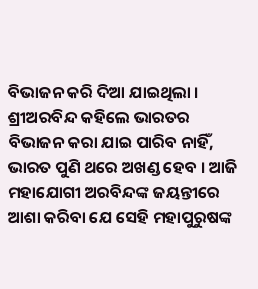ବିଭାଜନ କରି ଦିଆ ଯାଇଥିଲା । ଶ୍ରୀଅରବିନ୍ଦ କହିଲେ ଭାରତର ବିଭାଜନ କରା ଯାଇ ପାରିବ ନାହିଁ, ଭାରତ ପୁଣି ଥରେ ଅଖଣ୍ଡ ହେବ । ଆଜି ମହାଯୋଗୀ ଅରବିନ୍ଦଙ୍କ ଜୟନ୍ତୀରେ ଆଶା କରିବା ଯେ ସେହି ମହାପୁରୁଷଙ୍କ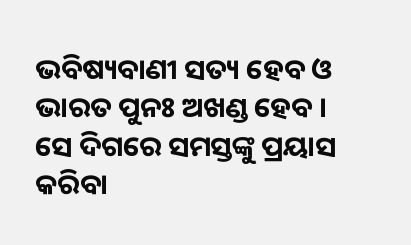ଭବିଷ୍ୟବାଣୀ ସତ୍ୟ ହେବ ଓ ଭାରତ ପୁନଃ ଅଖଣ୍ଡ ହେବ । ସେ ଦିଗରେ ସମସ୍ତଙ୍କୁ ପ୍ରୟାସ କରିବା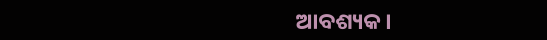ଆବଶ୍ୟକ ।